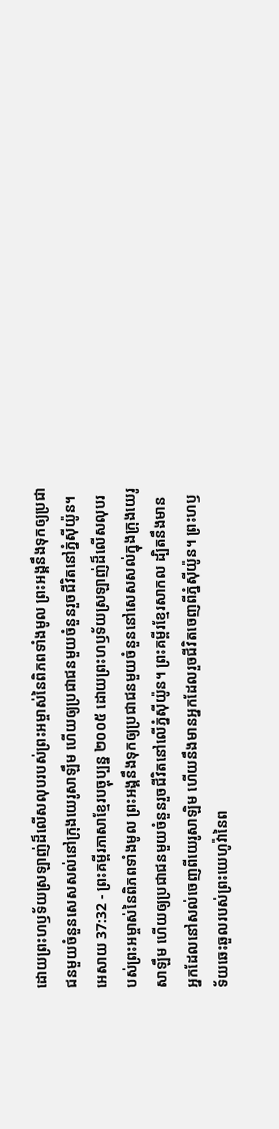ដោយព្រះហឫទ័យស្រឡាញ់ដ៏លើសលុបរបស់ព្រះអម្ចាស់នៃពិភពទាំងមូល ព្រះអង្គនឹងទុកឲ្យប្រជាជនមួយចំនួនសេសសល់នៅក្រុងយេរូសាឡឹម ហើយឲ្យប្រជាជនមួយចំនួនរួចជីវិតនៅភ្នំស៊ីយ៉ូន។
អេសាយ 37:32 - ព្រះគម្ពីរភាសាខ្មែរបច្ចុប្បន្ន ២០០៥ ដោយព្រះហឫទ័យស្រឡាញ់ដ៏លើសលុបរបស់ព្រះអម្ចាស់នៃពិភពទាំងមូល ព្រះអង្គនឹងទុកឲ្យប្រជាជនមួយចំនួននៅសេសសល់ក្នុងក្រុងយេរូសាឡឹម ហើយឲ្យប្រជាជនមួយចំនួនរួចជីវិតនៅលើភ្នំស៊ីយ៉ូន។ ព្រះគម្ពីរខ្មែរសាកល ដ្បិតនឹងមានអ្នកដែលនៅសល់ចេញពីយេរូសាឡិម ហើយនឹងមានអ្នកដែលរួចជីវិតចេញពីភ្នំស៊ីយ៉ូន។ ព្រះហឫទ័យឆេះឆួលរបស់ព្រះយេហូវ៉ានៃព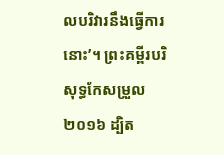លបរិវារនឹងធ្វើការនោះ’។ ព្រះគម្ពីរបរិសុទ្ធកែសម្រួល ២០១៦ ដ្បិត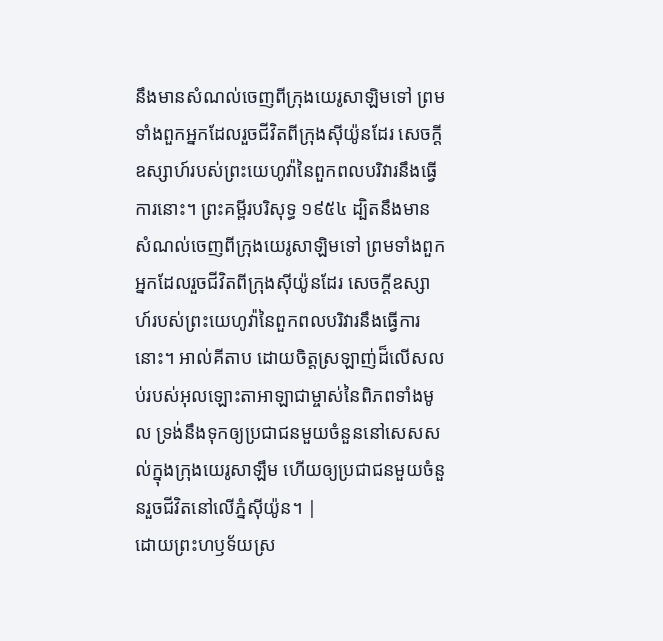នឹងមានសំណល់ចេញពីក្រុងយេរូសាឡិមទៅ ព្រមទាំងពួកអ្នកដែលរួចជីវិតពីក្រុងស៊ីយ៉ូនដែរ សេចក្ដីឧស្សាហ៍របស់ព្រះយេហូវ៉ានៃពួកពលបរិវារនឹងធ្វើការនោះ។ ព្រះគម្ពីរបរិសុទ្ធ ១៩៥៤ ដ្បិតនឹងមានសំណល់ចេញពីក្រុងយេរូសាឡិមទៅ ព្រមទាំងពួកអ្នកដែលរួចជីវិតពីក្រុងស៊ីយ៉ូនដែរ សេចក្ដីឧស្សាហ៍របស់ព្រះយេហូវ៉ានៃពួកពលបរិវារនឹងធ្វើការនោះ។ អាល់គីតាប ដោយចិត្តស្រឡាញ់ដ៏លើសលប់របស់អុលឡោះតាអាឡាជាម្ចាស់នៃពិភពទាំងមូល ទ្រង់នឹងទុកឲ្យប្រជាជនមួយចំនួននៅសេសសល់ក្នុងក្រុងយេរូសាឡឹម ហើយឲ្យប្រជាជនមួយចំនួនរួចជីវិតនៅលើភ្នំស៊ីយ៉ូន។ |
ដោយព្រះហឫទ័យស្រ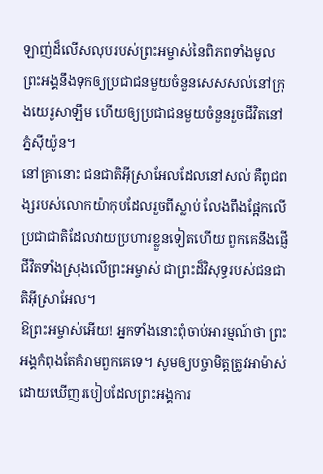ឡាញ់ដ៏លើសលុបរបស់ព្រះអម្ចាស់នៃពិភពទាំងមូល ព្រះអង្គនឹងទុកឲ្យប្រជាជនមួយចំនួនសេសសល់នៅក្រុងយេរូសាឡឹម ហើយឲ្យប្រជាជនមួយចំនួនរួចជីវិតនៅភ្នំស៊ីយ៉ូន។
នៅគ្រានោះ ជនជាតិអ៊ីស្រាអែលដែលនៅសល់ គឺពូជពង្សរបស់លោកយ៉ាកុបដែលរួចពីស្លាប់ លែងពឹងផ្អែកលើប្រជាជាតិដែលវាយប្រហារខ្លួនទៀតហើយ ពួកគេនឹងផ្ញើជីវិតទាំងស្រុងលើព្រះអម្ចាស់ ជាព្រះដ៏វិសុទ្ធរបស់ជនជាតិអ៊ីស្រាអែល។
ឱព្រះអម្ចាស់អើយ! អ្នកទាំងនោះពុំចាប់អារម្មណ៍ថា ព្រះអង្គកំពុងតែគំរាមពួកគេទេ។ សូមឲ្យបច្ចាមិត្តត្រូវអាម៉ាស់ ដោយឃើញរបៀបដែលព្រះអង្គការ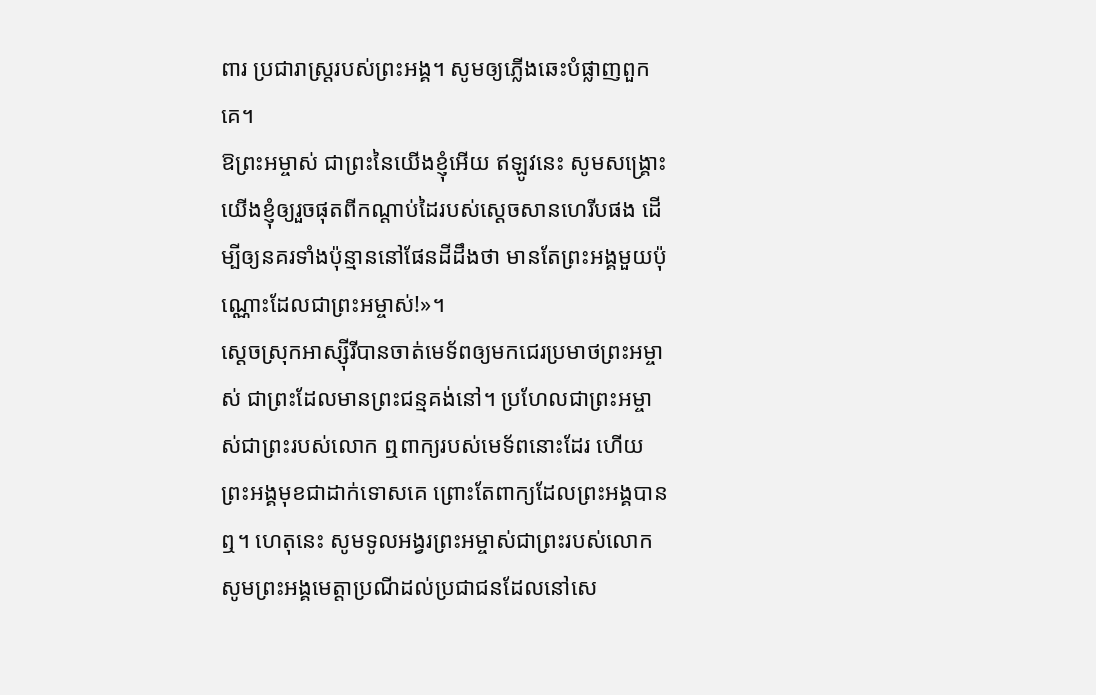ពារ ប្រជារាស្ដ្ររបស់ព្រះអង្គ។ សូមឲ្យភ្លើងឆេះបំផ្លាញពួកគេ។
ឱព្រះអម្ចាស់ ជាព្រះនៃយើងខ្ញុំអើយ ឥឡូវនេះ សូមសង្គ្រោះយើងខ្ញុំឲ្យរួចផុតពីកណ្ដាប់ដៃរបស់ស្ដេចសានហេរីបផង ដើម្បីឲ្យនគរទាំងប៉ុន្មាននៅផែនដីដឹងថា មានតែព្រះអង្គមួយប៉ុណ្ណោះដែលជាព្រះអម្ចាស់!»។
ស្ដេចស្រុកអាស្ស៊ីរីបានចាត់មេទ័ពឲ្យមកជេរប្រមាថព្រះអម្ចាស់ ជាព្រះដែលមានព្រះជន្មគង់នៅ។ ប្រហែលជាព្រះអម្ចាស់ជាព្រះរបស់លោក ឮពាក្យរបស់មេទ័ពនោះដែរ ហើយព្រះអង្គមុខជាដាក់ទោសគេ ព្រោះតែពាក្យដែលព្រះអង្គបានឮ។ ហេតុនេះ សូមទូលអង្វរព្រះអម្ចាស់ជាព្រះរបស់លោក សូមព្រះអង្គមេត្តាប្រណីដល់ប្រជាជនដែលនៅសេ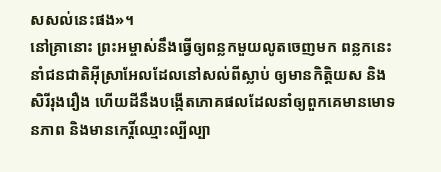សសល់នេះផង»។
នៅគ្រានោះ ព្រះអម្ចាស់នឹងធ្វើឲ្យពន្លកមួយលូតចេញមក ពន្លកនេះនាំជនជាតិអ៊ីស្រាអែលដែលនៅសល់ពីស្លាប់ ឲ្យមានកិត្តិយស និងសិរីរុងរឿង ហើយដីនឹងបង្កើតភោគផលដែលនាំឲ្យពួកគេមានមោទនភាព និងមានកេរ្តិ៍ឈ្មោះល្បីល្បា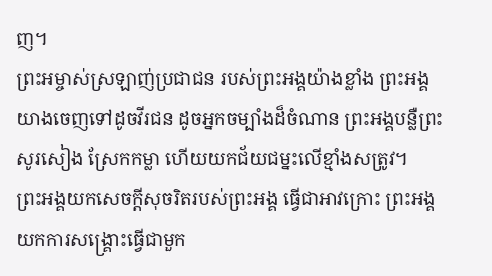ញ។
ព្រះអម្ចាស់ស្រឡាញ់ប្រជាជន របស់ព្រះអង្គយ៉ាងខ្លាំង ព្រះអង្គយាងចេញទៅដូចវីរជន ដូចអ្នកចម្បាំងដ៏ចំណាន ព្រះអង្គបន្លឺព្រះសូរសៀង ស្រែកកម្លា ហើយយកជ័យជម្នះលើខ្មាំងសត្រូវ។
ព្រះអង្គយកសេចក្ដីសុចរិតរបស់ព្រះអង្គ ធ្វើជាអាវក្រោះ ព្រះអង្គយកការសង្គ្រោះធ្វើជាមួក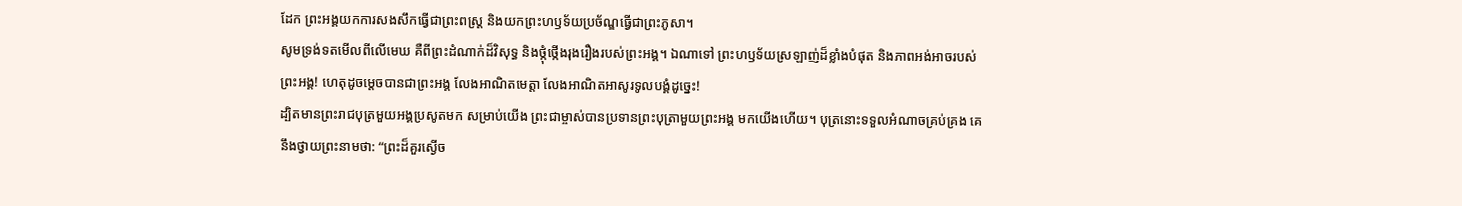ដែក ព្រះអង្គយកការសងសឹកធ្វើជាព្រះពស្ដ្រ និងយកព្រះហឫទ័យប្រច័ណ្ឌធ្វើជាព្រះភូសា។
សូមទ្រង់ទតមើលពីលើមេឃ គឺពីព្រះដំណាក់ដ៏វិសុទ្ធ និងថ្កុំថ្កើងរុងរឿងរបស់ព្រះអង្គ។ ឯណាទៅ ព្រះហឫទ័យស្រឡាញ់ដ៏ខ្លាំងបំផុត និងភាពអង់អាចរបស់ព្រះអង្គ! ហេតុដូចម្ដេចបានជាព្រះអង្គ លែងអាណិតមេត្តា លែងអាណិតអាសូរទូលបង្គំដូច្នេះ!
ដ្បិតមានព្រះរាជបុត្រមួយអង្គប្រសូតមក សម្រាប់យើង ព្រះជាម្ចាស់បានប្រទានព្រះបុត្រាមួយព្រះអង្គ មកយើងហើយ។ បុត្រនោះទទួលអំណាចគ្រប់គ្រង គេនឹងថ្វាយព្រះនាមថា: “ព្រះដ៏គួរស្ងើច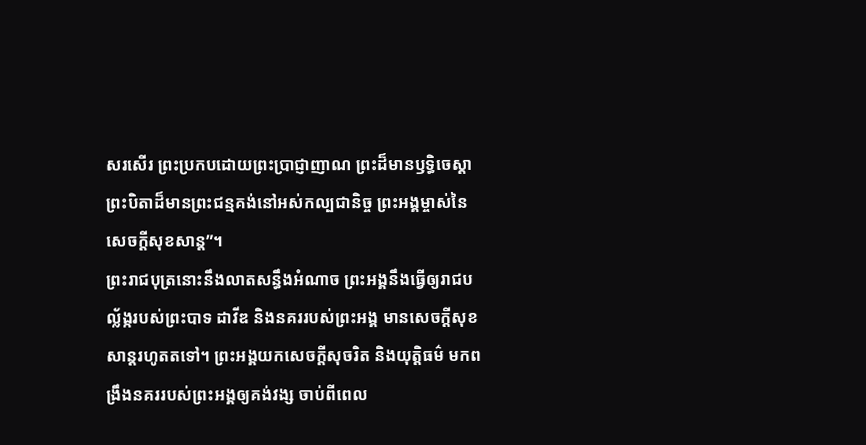សរសើរ ព្រះប្រកបដោយព្រះប្រាជ្ញាញាណ ព្រះដ៏មានឫទ្ធិចេស្ដា ព្រះបិតាដ៏មានព្រះជន្មគង់នៅអស់កល្បជានិច្ច ព្រះអង្គម្ចាស់នៃសេចក្ដីសុខសាន្ត”។
ព្រះរាជបុត្រនោះនឹងលាតសន្ធឹងអំណាច ព្រះអង្គនឹងធ្វើឲ្យរាជបល្ល័ង្ករបស់ព្រះបាទ ដាវីឌ និងនគររបស់ព្រះអង្គ មានសេចក្ដីសុខសាន្តរហូតតទៅ។ ព្រះអង្គយកសេចក្ដីសុចរិត និងយុត្តិធម៌ មកពង្រឹងនគររបស់ព្រះអង្គឲ្យគង់វង្ស ចាប់ពីពេល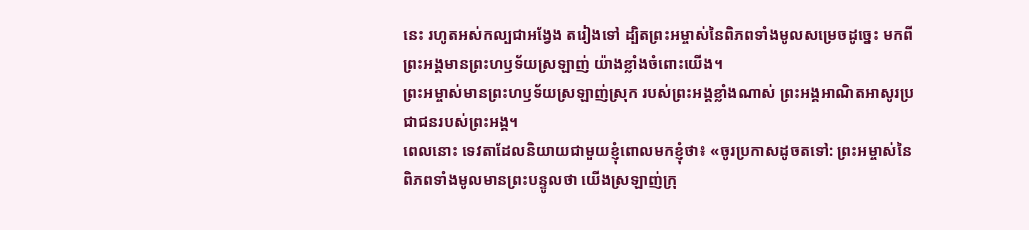នេះ រហូតអស់កល្បជាអង្វែង តរៀងទៅ ដ្បិតព្រះអម្ចាស់នៃពិភពទាំងមូលសម្រេចដូច្នេះ មកពីព្រះអង្គមានព្រះហឫទ័យស្រឡាញ់ យ៉ាងខ្លាំងចំពោះយើង។
ព្រះអម្ចាស់មានព្រះហឫទ័យស្រឡាញ់ស្រុក របស់ព្រះអង្គខ្លាំងណាស់ ព្រះអង្គអាណិតអាសូរប្រជាជនរបស់ព្រះអង្គ។
ពេលនោះ ទេវតាដែលនិយាយជាមួយខ្ញុំពោលមកខ្ញុំថា៖ «ចូរប្រកាសដូចតទៅ: ព្រះអម្ចាស់នៃពិភពទាំងមូលមានព្រះបន្ទូលថា យើងស្រឡាញ់ក្រុ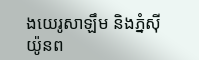ងយេរូសាឡឹម និងភ្នំស៊ីយ៉ូនព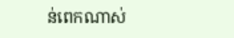ន់ពេកណាស់